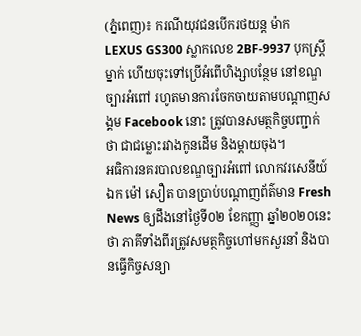(ភ្នំពេញ)៖ ករណីយុវជនបើករថយន្ដ ម៉ាក LEXUS GS300 ស្លាកលេខ 2BF-9937 បុកស្ដ្រីម្នាក់ ហើយចុះទៅប្រើអំពើហិង្សាបន្ថែម នៅខណ្ឌច្បារអំពៅ រហូតមានការចែកចាយតាមបណ្ដាញសង្គម Facebook នោះ ត្រូវបានសមត្ថកិច្ចបញ្ជាក់ថា ជាជម្លោះរវាងកូនដើម និងម្ដាយចុង។
អធិការនគរបាលខណ្ឌច្បារអំពៅ លោកវរសេនីយ៍ឯក ម៉ៅ សឿត បានប្រាប់បណ្ដាញព័ត៌មាន Fresh News ឲ្យដឹងនៅថ្ងៃទី០២ ខែកញ្ញា ឆ្នាំ២០២០នេះថា ភាគីទាំងពីរត្រូវសមត្ថកិច្ចហៅមកសួរនាំ និងបានធ្វើកិច្ចសន្យា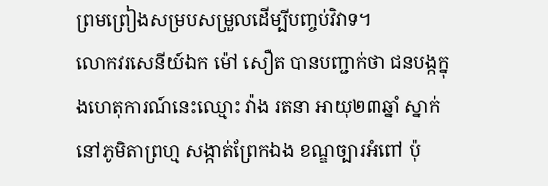ព្រមព្រៀងសម្របសម្រួលដើម្បីបញ្ចប់វិវាទ។
លោកវរសេនីយ៍ឯក ម៉ៅ សឿត បានបញ្ជាក់ថា ជនបង្កក្នុងហេតុការណ៍នេះឈ្មោះ វ៉ាង រតនា អាយុ២៣ឆ្នាំ ស្នាក់នៅភូមិតាព្រហ្ម សង្កាត់ព្រែកឯង ខណ្ឌច្បារអំពៅ ប៉ុ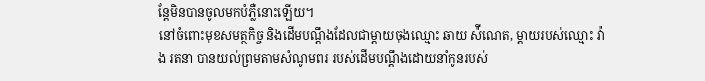ន្តែមិនបានចូលមកបំភ្លឺនោះឡើយ។
នៅចំពោះមុខសមត្ថកិច្ច និងដើមបណ្ដឹងដែលជាម្ដាយចុងឈ្មោះ ឆាយ ស៉ីណេត, ម្ដាយរបស់ឈ្មោះ វ៉ាង រតនា បានយល់ព្រមតាមសំណូមពរ របស់ដើមបណ្ដឹងដោយនាំកូនរបស់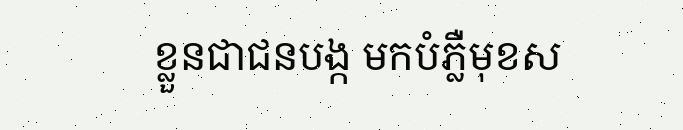ខ្លួនជាជនបង្ក មកបំភ្លឺមុខស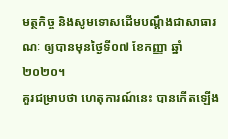មត្ថកិច្ច និងសូមទោសដើមបណ្ដឹងជាសាធារណៈ ឲ្យបានមុនថ្ងៃទី០៧ ខែកញ្ញា ឆ្នាំ២០២០។
គួរជម្រាបថា ហេតុការណ៍នេះ បានកើតឡើង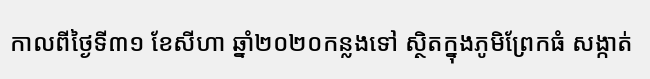កាលពីថ្ងៃទី៣១ ខែសីហា ឆ្នាំ២០២០កន្លងទៅ ស្ថិតក្នុងភូមិព្រែកធំ សង្កាត់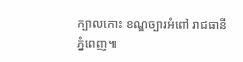ក្បាលកោះ ខណ្ឌច្បារអំពៅ រាជធានីភ្នំពេញ៕